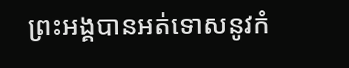ព្រះអង្គបានអត់ទោសនូវកំ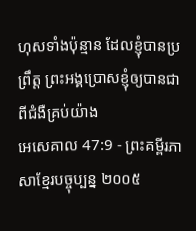ហុសទាំងប៉ុន្មាន ដែលខ្ញុំបានប្រព្រឹត្ត ព្រះអង្គប្រោសខ្ញុំឲ្យបានជាពីជំងឺគ្រប់យ៉ាង
អេសេគាល 47:9 - ព្រះគម្ពីរភាសាខ្មែរបច្ចុប្បន្ន ២០០៥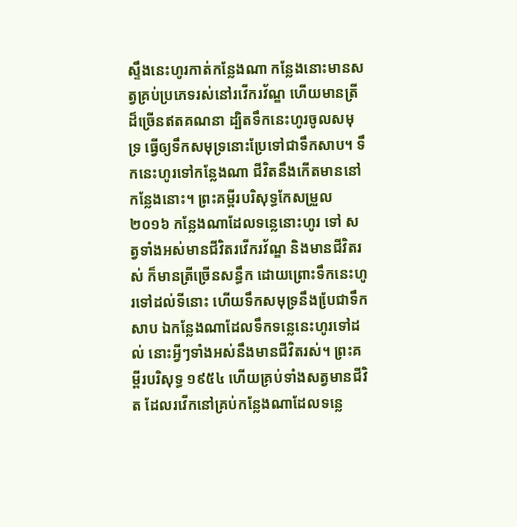ស្ទឹងនេះហូរកាត់កន្លែងណា កន្លែងនោះមានសត្វគ្រប់ប្រភេទរស់នៅរវើករវ័ណ្ឌ ហើយមានត្រីដ៏ច្រើនឥតគណនា ដ្បិតទឹកនេះហូរចូលសមុទ្រ ធ្វើឲ្យទឹកសមុទ្រនោះប្រែទៅជាទឹកសាប។ ទឹកនេះហូរទៅកន្លែងណា ជីវិតនឹងកើតមាននៅកន្លែងនោះ។ ព្រះគម្ពីរបរិសុទ្ធកែសម្រួល ២០១៦ កន្លែងណាដែលទន្លេនោះហូរ ទៅ សត្វទាំងអស់មានជីវិតរវើករវ័ណ្ឌ និងមានជីវិតរស់ ក៏មានត្រីច្រើនសន្ធឹក ដោយព្រោះទឹកនេះហូរទៅដល់ទីនោះ ហើយទឹកសមុទ្រនឹងបែ្រជាទឹកសាប ឯកន្លែងណាដែលទឹកទន្លេនេះហូរទៅដល់ នោះអ្វីៗទាំងអស់នឹងមានជីវិតរស់។ ព្រះគម្ពីរបរិសុទ្ធ ១៩៥៤ ហើយគ្រប់ទាំងសត្វមានជីវិត ដែលរវើកនៅគ្រប់កន្លែងណាដែលទន្លេ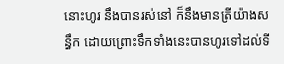នោះហូរ នឹងបានរស់នៅ ក៏នឹងមានត្រីយ៉ាងសន្ធឹក ដោយព្រោះទឹកទាំងនេះបានហូរទៅដល់ទី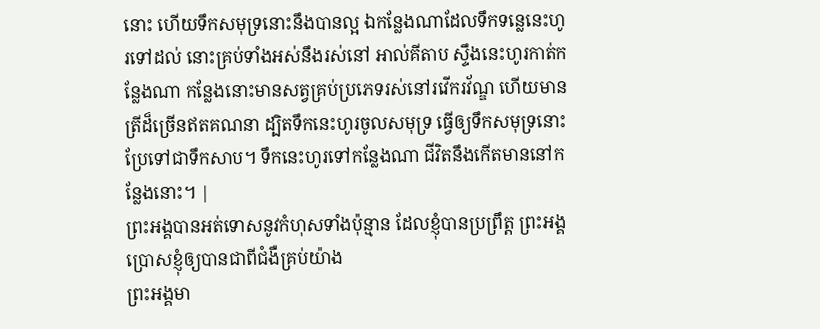នោះ ហើយទឹកសមុទ្រនោះនឹងបានល្អ ឯកន្លែងណាដែលទឹកទន្លេនេះហូរទៅដល់ នោះគ្រប់ទាំងអស់នឹងរស់នៅ អាល់គីតាប ស្ទឹងនេះហូរកាត់កន្លែងណា កន្លែងនោះមានសត្វគ្រប់ប្រភេទរស់នៅរវើករវ័ណ្ឌ ហើយមានត្រីដ៏ច្រើនឥតគណនា ដ្បិតទឹកនេះហូរចូលសមុទ្រ ធ្វើឲ្យទឹកសមុទ្រនោះប្រែទៅជាទឹកសាប។ ទឹកនេះហូរទៅកន្លែងណា ជីវិតនឹងកើតមាននៅកន្លែងនោះ។ |
ព្រះអង្គបានអត់ទោសនូវកំហុសទាំងប៉ុន្មាន ដែលខ្ញុំបានប្រព្រឹត្ត ព្រះអង្គប្រោសខ្ញុំឲ្យបានជាពីជំងឺគ្រប់យ៉ាង
ព្រះអង្គមា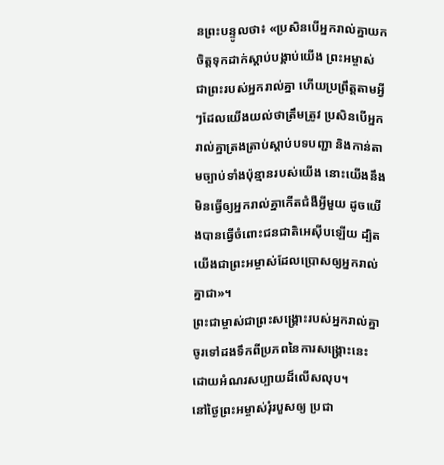នព្រះបន្ទូលថា៖ «ប្រសិនបើអ្នករាល់គ្នាយកចិត្តទុកដាក់ស្ដាប់បង្គាប់យើង ព្រះអម្ចាស់ ជាព្រះរបស់អ្នករាល់គ្នា ហើយប្រព្រឹត្តតាមអ្វីៗដែលយើងយល់ថាត្រឹមត្រូវ ប្រសិនបើអ្នករាល់គ្នាត្រងត្រាប់ស្ដាប់បទបញ្ជា និងកាន់តាមច្បាប់ទាំងប៉ុន្មានរបស់យើង នោះយើងនឹងមិនធ្វើឲ្យអ្នករាល់គ្នាកើតជំងឺអ្វីមួយ ដូចយើងបានធ្វើចំពោះជនជាតិអេស៊ីបឡើយ ដ្បិតយើងជាព្រះអម្ចាស់ដែលប្រោសឲ្យអ្នករាល់គ្នាជា»។
ព្រះជាម្ចាស់ជាព្រះសង្គ្រោះរបស់អ្នករាល់គ្នា ចូរទៅដងទឹកពីប្រភពនៃការសង្គ្រោះនេះ ដោយអំណរសប្បាយដ៏លើសលុប។
នៅថ្ងៃព្រះអម្ចាស់រុំរបួសឲ្យ ប្រជា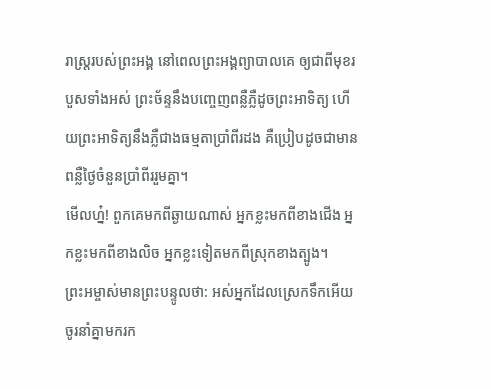រាស្ត្ររបស់ព្រះអង្គ នៅពេលព្រះអង្គព្យាបាលគេ ឲ្យជាពីមុខរបួសទាំងអស់ ព្រះច័ន្ទនឹងបញ្ចេញពន្លឺភ្លឺដូចព្រះអាទិត្យ ហើយព្រះអាទិត្យនឹងភ្លឺជាងធម្មតាប្រាំពីរដង គឺប្រៀបដូចជាមានពន្លឺថ្ងៃចំនួនប្រាំពីររួមគ្នា។
មើលហ្ន៎! ពួកគេមកពីឆ្ងាយណាស់ អ្នកខ្លះមកពីខាងជើង អ្នកខ្លះមកពីខាងលិច អ្នកខ្លះទៀតមកពីស្រុកខាងត្បូង។
ព្រះអម្ចាស់មានព្រះបន្ទូលថា: អស់អ្នកដែលស្រេកទឹកអើយ ចូរនាំគ្នាមករក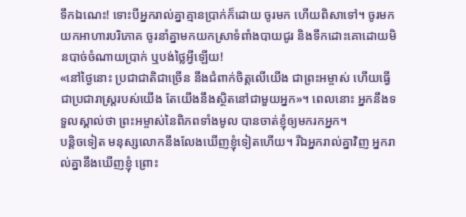ទឹកឯណេះ! ទោះបីអ្នករាល់គ្នាគ្មានប្រាក់ក៏ដោយ ចូរមក ហើយពិសាទៅ។ ចូរមកយកអាហារបរិភោគ ចូរនាំគ្នាមកយកស្រាទំពាំងបាយជូរ និងទឹកដោះគោដោយមិនបាច់ចំណាយប្រាក់ ឬបង់ថ្លៃអ្វីឡើយ!
«នៅថ្ងៃនោះ ប្រជាជាតិជាច្រើន នឹងជំពាក់ចិត្តលើយើង ជាព្រះអម្ចាស់ ហើយធ្វើជាប្រជារាស្ត្ររបស់យើង តែយើងនឹងស្ថិតនៅជាមួយអ្នក»។ ពេលនោះ អ្នកនឹងទទួលស្គាល់ថា ព្រះអម្ចាស់នៃពិភពទាំងមូល បានចាត់ខ្ញុំឲ្យមករកអ្នក។
បន្តិចទៀត មនុស្សលោកនឹងលែងឃើញខ្ញុំទៀតហើយ។ រីឯអ្នករាល់គ្នាវិញ អ្នករាល់គ្នានឹងឃើញខ្ញុំ ព្រោះ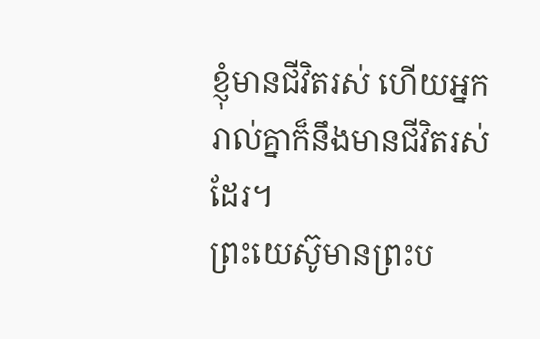ខ្ញុំមានជីវិតរស់ ហើយអ្នករាល់គ្នាក៏នឹងមានជីវិតរស់ដែរ។
ព្រះយេស៊ូមានព្រះប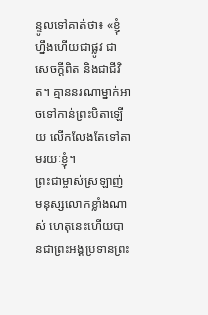ន្ទូលទៅគាត់ថា៖ «ខ្ញុំហ្នឹងហើយជាផ្លូវ ជាសេចក្ដីពិត និងជាជីវិត។ គ្មាននរណាម្នាក់អាចទៅកាន់ព្រះបិតាឡើយ លើកលែងតែទៅតាមរយៈខ្ញុំ។
ព្រះជាម្ចាស់ស្រឡាញ់មនុស្សលោកខ្លាំងណាស់ ហេតុនេះហើយបានជាព្រះអង្គប្រទានព្រះ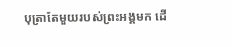បុត្រាតែមួយរបស់ព្រះអង្គមក ដើ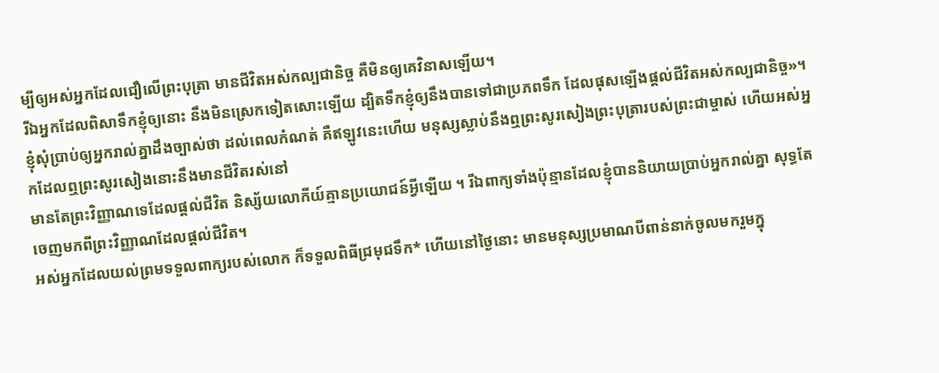ម្បីឲ្យអស់អ្នកដែលជឿលើព្រះបុត្រា មានជីវិតអស់កល្បជានិច្ច គឺមិនឲ្យគេវិនាសឡើយ។
រីឯអ្នកដែលពិសាទឹកខ្ញុំឲ្យនោះ នឹងមិនស្រេកទៀតសោះឡើយ ដ្បិតទឹកខ្ញុំឲ្យនឹងបានទៅជាប្រភពទឹក ដែលផុសឡើងផ្ដល់ជីវិតអស់កល្បជានិច្ច»។
ខ្ញុំសុំប្រាប់ឲ្យអ្នករាល់គ្នាដឹងច្បាស់ថា ដល់ពេលកំណត់ គឺឥឡូវនេះហើយ មនុស្សស្លាប់នឹងឮព្រះសូរសៀងព្រះបុត្រារបស់ព្រះជាម្ចាស់ ហើយអស់អ្នកដែលឮព្រះសូរសៀងនោះនឹងមានជីវិតរស់នៅ
មានតែព្រះវិញ្ញាណទេដែលផ្ដល់ជីវិត និស្ស័យលោកីយ៍គ្មានប្រយោជន៍អ្វីឡើយ ។ រីឯពាក្យទាំងប៉ុន្មានដែលខ្ញុំបាននិយាយប្រាប់អ្នករាល់គ្នា សុទ្ធតែចេញមកពីព្រះវិញ្ញាណដែលផ្ដល់ជីវិត។
អស់អ្នកដែលយល់ព្រមទទួលពាក្យរបស់លោក ក៏ទទួលពិធីជ្រមុជទឹក* ហើយនៅថ្ងៃនោះ មានមនុស្សប្រមាណបីពាន់នាក់ចូលមករួមក្នុ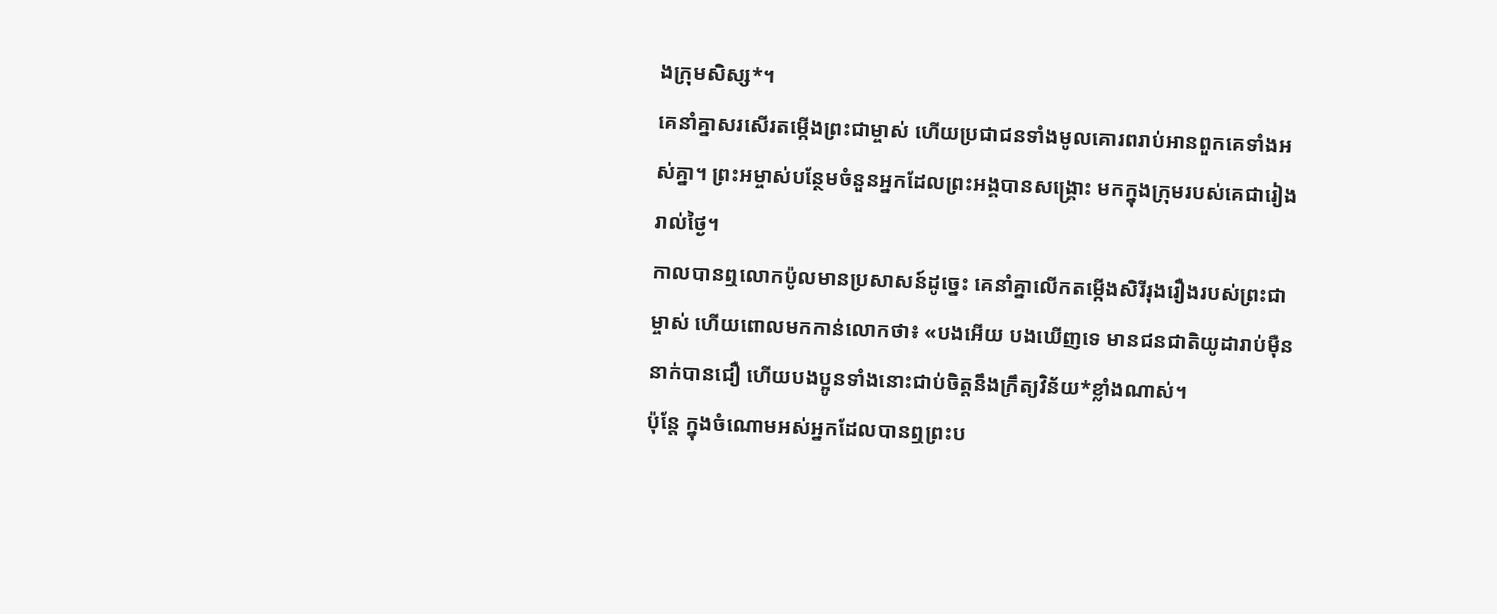ងក្រុមសិស្ស*។
គេនាំគ្នាសរសើរតម្កើងព្រះជាម្ចាស់ ហើយប្រជាជនទាំងមូលគោរពរាប់អានពួកគេទាំងអស់គ្នា។ ព្រះអម្ចាស់បន្ថែមចំនួនអ្នកដែលព្រះអង្គបានសង្គ្រោះ មកក្នុងក្រុមរបស់គេជារៀងរាល់ថ្ងៃ។
កាលបានឮលោកប៉ូលមានប្រសាសន៍ដូច្នេះ គេនាំគ្នាលើកតម្កើងសិរីរុងរឿងរបស់ព្រះជាម្ចាស់ ហើយពោលមកកាន់លោកថា៖ «បងអើយ បងឃើញទេ មានជនជាតិយូដារាប់ម៉ឺននាក់បានជឿ ហើយបងប្អូនទាំងនោះជាប់ចិត្តនឹងក្រឹត្យវិន័យ*ខ្លាំងណាស់។
ប៉ុន្តែ ក្នុងចំណោមអស់អ្នកដែលបានឮព្រះប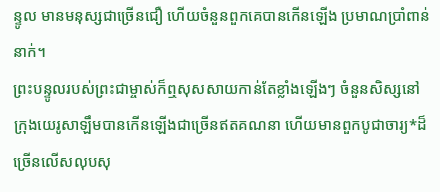ន្ទូល មានមនុស្សជាច្រើនជឿ ហើយចំនួនពួកគេបានកើនឡើង ប្រមាណប្រាំពាន់នាក់។
ព្រះបន្ទូលរបស់ព្រះជាម្ចាស់ក៏ឮសុសសាយកាន់តែខ្លាំងឡើងៗ ចំនួនសិស្សនៅក្រុងយេរូសាឡឹមបានកើនឡើងជាច្រើនឥតគណនា ហើយមានពួកបូជាចារ្យ*ដ៏ច្រើនលើសលុបសុ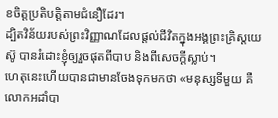ខចិត្តប្រតិបត្តិតាមជំនឿដែរ។
ដ្បិតវិន័យរបស់ព្រះវិញ្ញាណដែលផ្ដល់ជីវិតក្នុងអង្គព្រះគ្រិស្តយេស៊ូ បានរំដោះខ្ញុំឲ្យរួចផុតពីបាប និងពីសេចក្ដីស្លាប់។
ហេតុនេះហើយបានជាមានចែងទុកមកថា «មនុស្សទីមួយ គឺលោកអដាំបា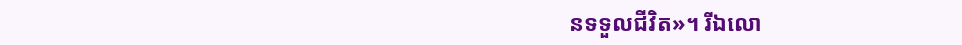នទទួលជីវិត»។ រីឯលោ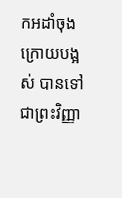កអដាំចុងក្រោយបង្អស់ បានទៅជាព្រះវិញ្ញា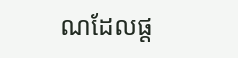ណដែលផ្ដ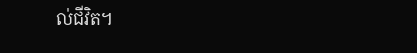ល់ជីវិត។